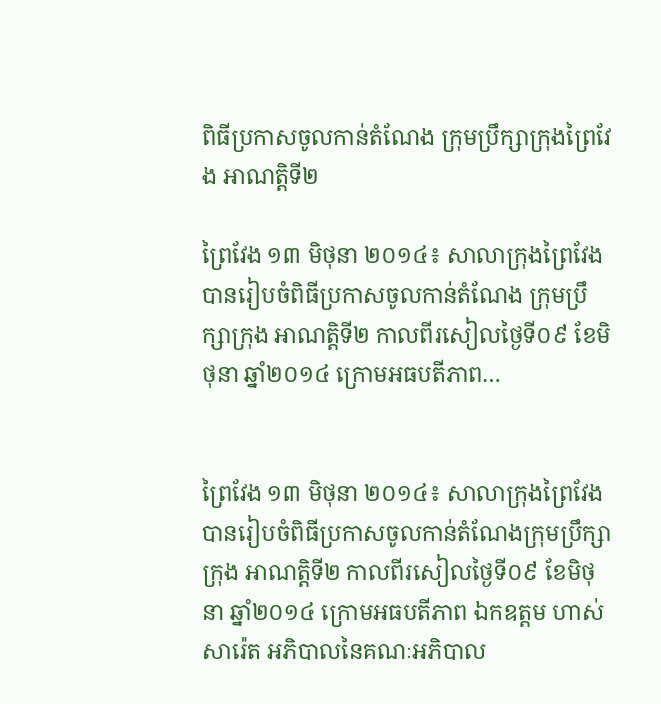ពិធីប្រកាសចូលកាន់តំណែង ក្រុមប្រឹក្សាក្រុងព្រៃវែង អាណត្តិទី២

ព្រៃវែង ១៣ មិថុនា ២០១៤៖ សាលាក្រុងព្រៃវែង បានរៀបចំពិធីប្រកាសចូលកាន់តំណែង ក្រុមប្រឹក្សាក្រុង អាណត្តិទី២ កាលពីរសៀលថ្ងៃទី០៩ ខែមិថុនា ឆ្នាំ២០១៤ ក្រោមអធបតីភាព…


ព្រៃវែង ១៣ មិថុនា ២០១៤៖ សាលាក្រុងព្រៃវែង បានរៀបចំពិធីប្រកាសចូលកាន់តំណែងក្រុមប្រឹក្សាក្រុង អាណត្តិទី២ កាលពីរសៀលថ្ងៃទី០៩ ខែមិថុនា ឆ្នាំ២០១៤ ក្រោមអធបតីភាព ឯកឧត្តម ហាស់ សារ៉េត អភិបាលនៃគណៈអភិបាល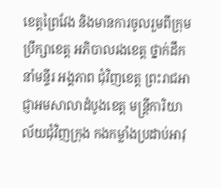ខេត្តព្រៃវែង និងមានការចូលរួមពីក្រុមប្រឹក្សាខេត្ត អភិបាលរងខេត្ត ថ្នាក់ដឹកនាំមន្ទីរ អង្គភាព ជុំវិញខេត្ត ព្រះរាជអាជ្ញាអមសាលាដំបូងខេត្ត មន្រ្តីការិយាល័យជុំវិញក្រុង កងកម្លាំងប្រដាប់អាវុ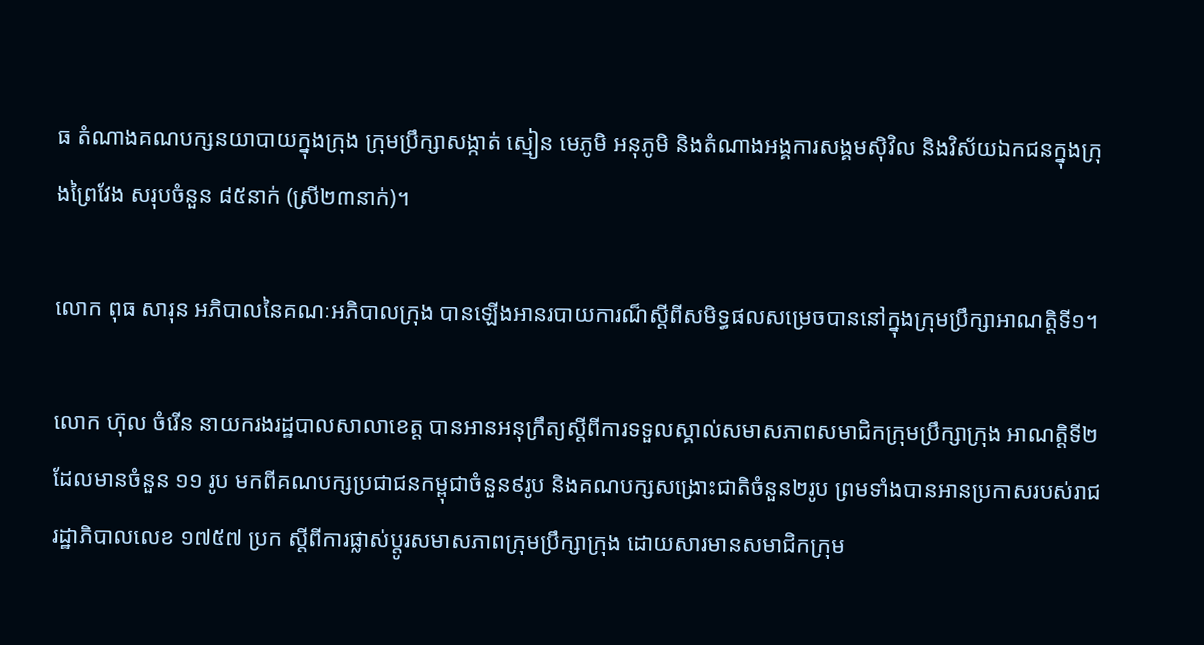ធ តំណាងគណបក្សនយាបាយក្នុងក្រុង ក្រុមប្រឹក្សាសង្កាត់ ស្មៀន មេភូមិ អនុភូមិ និងតំណាងអង្គការសង្គមស៊ិវិល និងវិស័យឯកជនក្នុងក្រុងព្រៃវែង សរុបចំនួន ៨៥នាក់ (ស្រី២៣នាក់)។

លោក ពុធ សារុន អភិបាលនៃគណៈអភិបាលក្រុង បានឡើងអានរបាយការណ៏ស្តីពីសមិទ្ធផលសម្រេចបាននៅក្នុងក្រុមប្រឹក្សាអាណត្តិទី១។

លោក ហ៊ុល ចំរើន នាយករងរដ្ឋបាលសាលាខេត្ត បានអានអនុក្រឹត្យស្តីពីការទទួលស្គាល់សមាសភាពសមាជិកក្រុមប្រឹក្សាក្រុង អាណត្តិទី២ ដែលមានចំនួន ១១ រូប មកពីគណបក្សប្រជាជនកម្ពុជាចំនួន៩រូប និងគណបក្សសង្រោះជាតិចំនួន២រូប ព្រមទាំងបានអានប្រកាសរបស់រាជរដ្ឋាភិបាលលេខ ១៧៥៧ ប្រក ស្តីពីការផ្លាស់ប្តូរសមាសភាពក្រុមប្រឹក្សាក្រុង ដោយសារមានសមាជិកក្រុម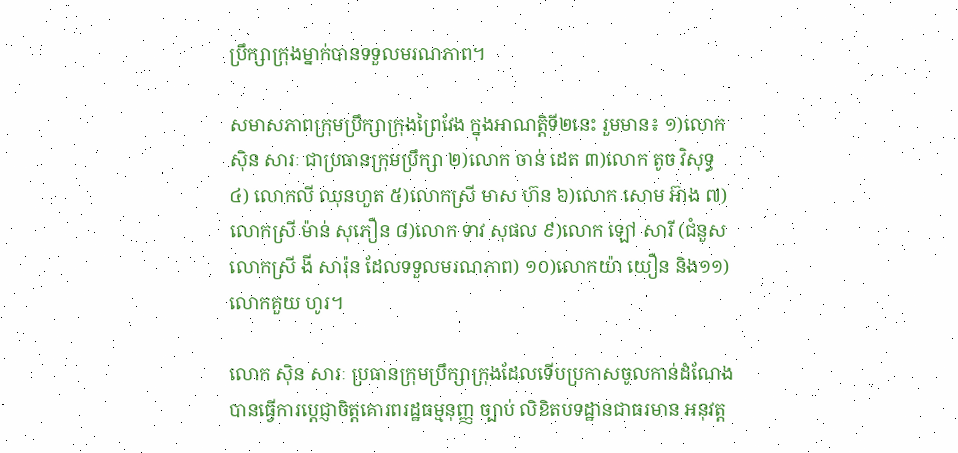ប្រឹក្សាក្រុងម្នាក់បានទទួលមរណភាព។

សមាសភាពក្រុមប្រឹក្សាក្រុងព្រៃវែង ក្នុងអាណត្តិទី២នេះ រួមមាន៖ ១)លោក ស៊ិន សារៈ ជាប្រធានក្រុមប្រឹក្សា ២)លោក ចាន់ ដេត ៣)លោក តូច វិសុទ្ធ ៤) លោកលី ឈុនហួត ៥)លោកស្រី មាស ហ៊ន ៦)លោក សោម អ៊ាង ៧)លោកស្រី ម៉ាន់ សុភឿន ៨)លោក ទាវ សុផល ៩)លោក ឡៅ សារី (ជំនួសលោកស្រី ងី សារ៉ុន ដែលទទួលមរណភាព) ១០)លោកយ៉ា យឿន និង១១)លោកគួយ ហូរ។

លោក ស៊ិន សារៈ ប្រធានក្រុមប្រឹក្សាក្រុងដែលទើបប្រកាសចូលកាន់ដំណែង បានធ្វើការប្តេជ្ញាចិត្តគោរពរដ្ឋធម្មនុញ្ញ ច្បាប់ លិខិតបទដ្ឋានជាធរមាន អនុវត្ត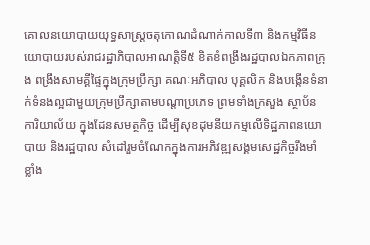គោលនយោបាយយុទ្ធសាស្រ្តចតុកោណដំណាក់កាលទី៣ និងកម្មវិធីនយោបាយរបស់រាជរដ្ឋាភិបាលអាណត្តិទី៥ ខិតខំពង្រឹងរដ្ឋបាលឯកភាពក្រុង ពង្រឹងសាមគ្គីផ្ទៃក្នុងក្រុមប្រឹក្សា គណៈអភិបាល បុគ្គលិក និងបង្កើនទំនាក់ទំនងល្អជាមួយក្រុមប្រឹក្សាតាមបណ្តាប្រភេទ ព្រមទាំងក្រសួង ស្ថាប័ន ការិយាល័យ ក្នុងដែនសមត្ថកិច្ច ដើម្បីសុខដុមនីយកម្មលើទិដ្ឋភាពនយោបាយ និងរដ្ឋបាល សំដៅរួមចំណែកក្នុងការអភិវឌ្ឍសង្គមសេដ្ឋកិច្ចរឹងមាំ ខ្លាំង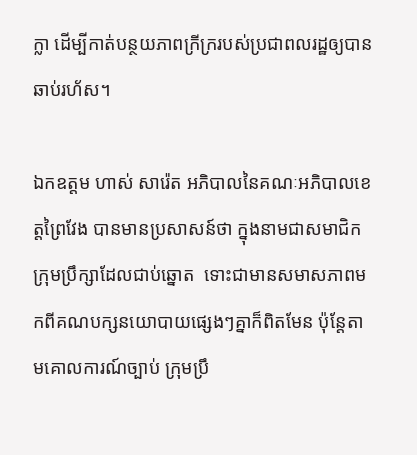ក្លា ដើម្បីកាត់បន្ថយភាពក្រីក្ររបស់ប្រជាពលរដ្ឋឲ្យបានឆាប់រហ័ស។

ឯកឧត្តម ហាស់ សារ៉េត អភិបាលនៃគណៈអភិបាលខេត្តព្រៃវែង បានមានប្រសាសន៍ថា ក្នុងនាមជាសមាជិកក្រុមប្រឹក្សាដែលជាប់ឆ្នោត  ទោះជាមានសមាសភាពមកពីគណបក្សនយោបាយផ្សេងៗគ្នាក៏ពិតមែន ប៉ុន្តែតាមគោលការណ៍ច្បាប់ ក្រុមប្រឹ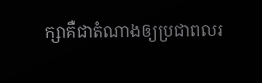ក្សាគឺជាតំណាងឲ្យប្រជាពលរ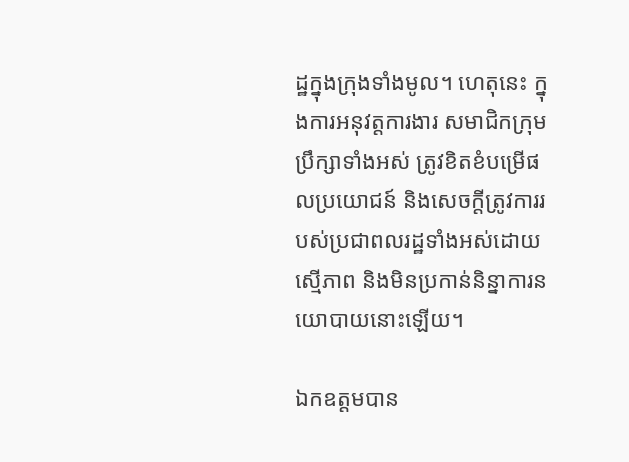ដ្ឋក្នុងក្រុងទាំងមូល។ ហេតុនេះ ក្នុងការអនុវត្តការងារ សមាជិកក្រុមប្រឹក្សាទាំងអស់ ត្រូវខិតខំបម្រើផលប្រយោជន៍ និងសេចក្តីត្រូវការរបស់ប្រជាពលរដ្ឋទាំងអស់ដោយស្មើភាព និងមិនប្រកាន់និន្នាការនយោបាយនោះឡើយ។

ឯកឧត្តមបាន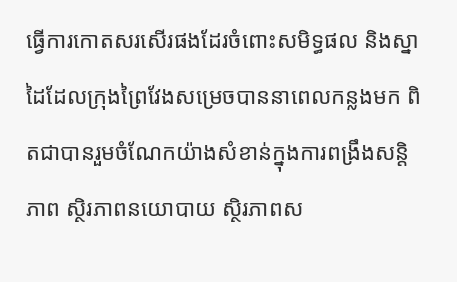ធ្វើការកោតសរសើរផងដែរចំពោះសមិទ្ធផល និងស្នាដៃដែលក្រុងព្រៃវែងសម្រេចបាននាពេលកន្លងមក ពិតជាបានរួមចំណែកយ៉ាងសំខាន់ក្នុងការពង្រឹងសន្តិភាព ស្ថិរភាពនយោបាយ ស្ថិរភាពស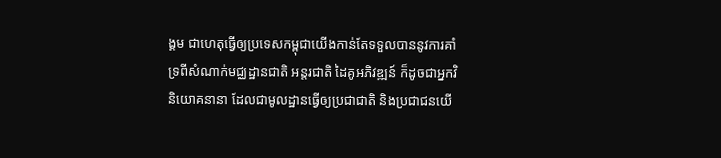ង្គម ជាហេតុធ្វើឲ្យប្រទេសកម្ពុជាយើងកាន់តែទទួលបាននូវការគាំទ្រពីសំណាក់មជ្ឈដ្ឋានជាតិ អន្តរជាតិ ដៃគូអភិវឌ្ឍន៍ ក៏ដូចជាអ្នកវិនិយោគនានា ដែលជាមូលដ្ឋានធ្វើឲ្យប្រជាជាតិ និងប្រជាជនយើ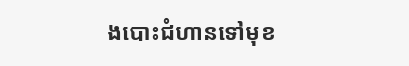ងបោះជំហានទៅមុខ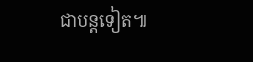ជាបន្តទៀត៕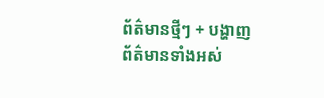ព័ត៌មានថ្មីៗ + បង្ហាញព័ត៌មានទាំងអស់